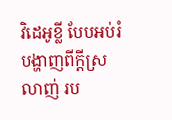វិដេអូខ្លី បែបអប់រំ បង្ហាញពីក្តីស្រលាញ់ រប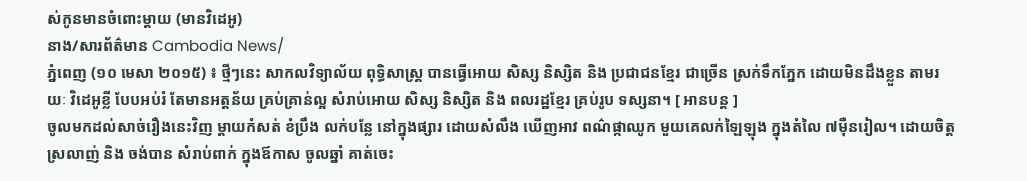ស់កូនមានចំពោះម្តាយ (មានវិដេអូ)
នាង/សារព័ត៌មាន Cambodia News/
ភ្នំពេញ (១០ មេសា ២០១៥) ៖ ថ្មីៗនេះ សាកលវិទ្យាល័យ ពុទ្ធិសាស្ត្រ បានធ្វើអោយ សិស្ស និស្សិត និង ប្រជាជនខ្មែរ ជាច្រើន ស្រក់ទឹកភ្នែក ដោយមិនដឹងខ្លួន តាមរយៈ វិដេអូខ្លី បែបអប់រំ តែមានអត្តន័យ គ្រប់គ្រាន់ល្អ សំរាប់អោយ សិស្ស និស្សិត និង ពលរដ្ឋខ្មែរ គ្រប់រូប ទស្សនា។ [ អានបន្ត ]
ចូលមកដល់សាច់រឿងនេះវិញ ម្តាយកំសត់ ខំប្រឹង លក់បន្លែ នៅក្នុងផ្សារ ដោយសំលឹង ឃើញអាវ ពណ៌ផ្កាឈូក មួយគេលក់ឡៃឡុង ក្នុងតំលៃ ៧ម៉ឺនរៀល។ ដោយចិត្តស្រលាញ់ និង ចង់បាន សំរាប់ពាក់ ក្នុងឪកាស ចូលឆ្នាំ គាត់ចេះ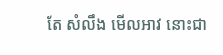តែ សំលឹង មើលអាវ នោះជា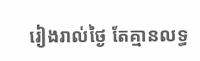រៀងរាល់ថ្ងៃ តែគ្មានលទ្ធ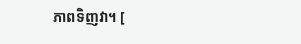ភាពទិញវា។ [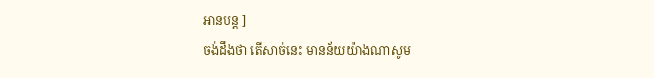អានបន្ត ]
ចង់ដឹងថា តើសាច់នេះ មានន័យយ៉ាងណាសូម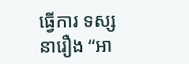ធ្វើការ ទស្សនារឿង “អា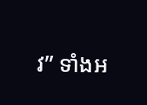វ” ទាំងអ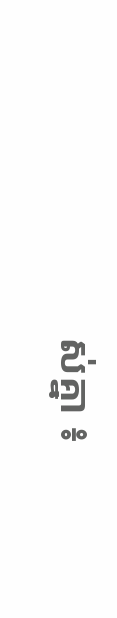ស់គ្នា ៖